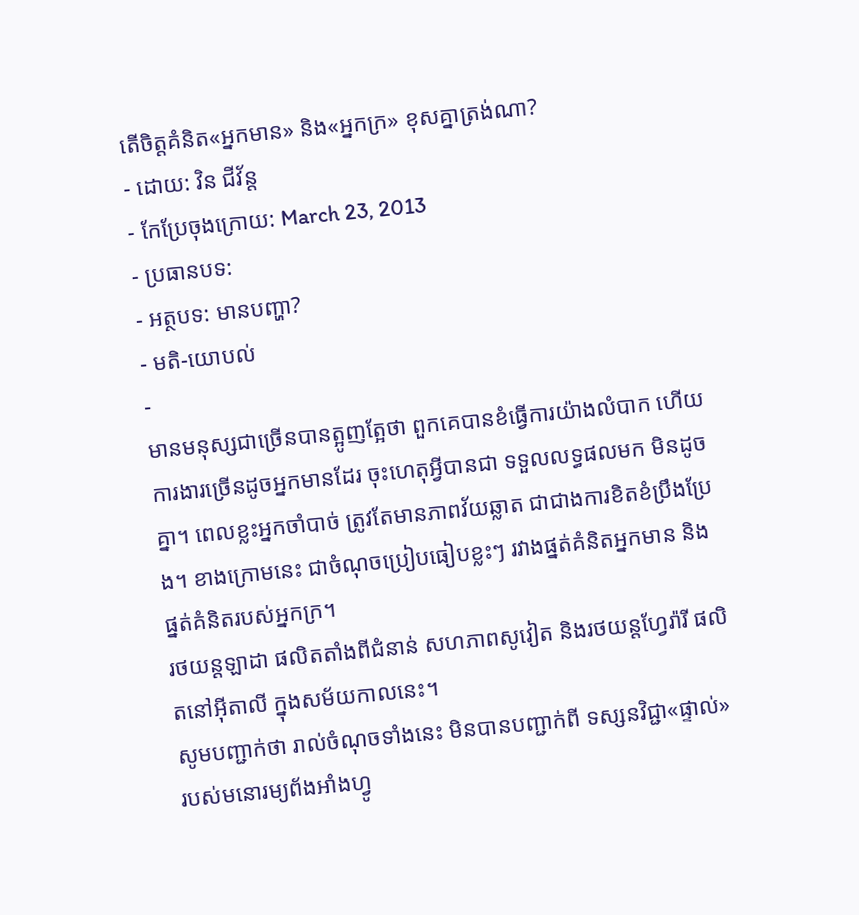តើចិត្តគំនិត«អ្នកមាន» និង«អ្នកក្រ» ខុសគ្នាត្រង់ណា?
- ដោយ: វិន ជីវ័ន្ត
- កែប្រែចុងក្រោយ: March 23, 2013
- ប្រធានបទ:
- អត្ថបទ: មានបញ្ហា?
- មតិ-យោបល់
-
មានមនុស្សជាច្រើនបានត្អូញត្អែថា ពួកគេបានខំធ្វើការយ៉ាងលំបាក ហើយការងារច្រើនដូចអ្នកមានដែរ ចុះហេតុអ្វីបានជា ទទួលលទ្ធផលមក មិនដូចគ្នា។ ពេលខ្លះអ្នកចាំបាច់ ត្រូវតែមានភាពវ័យឆ្លាត ជាជាងការខិតខំប្រឹងប្រែង។ ខាងក្រោមនេះ ជាចំណុចប្រៀបធៀបខ្លះៗ រវាងផ្នត់គំនិតអ្នកមាន និងផ្នត់គំនិតរបស់អ្នកក្រ។
រថយន្ដឡាដា ផលិតតាំងពីជំនាន់ សហភាពសូវៀត និងរថយន្ដហ្វែរ៉ារី ផលិតនៅអ៊ីតាលី ក្នុងសម័យកាលនេះ។
សូមបញ្ជាក់ថា រាល់ចំណុចទាំងនេះ មិនបានបញ្ជាក់ពី ទស្សនវិជ្ជា«ផ្ទាល់» របស់មនោរម្យព័ងអាំងហ្វូ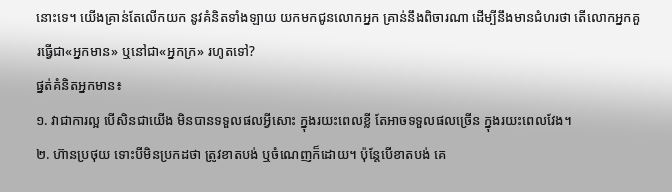នោះទេ។ យើងគ្រាន់តែលើកយក នូវគំនិតទាំងឡាយ យកមកជូនលោកអ្នក គ្រាន់នឹងពិចារណា ដើម្បីនឹងមានជំហរថា តើលោកអ្នកគួរធ្វើជា«អ្នកមាន» ឬនៅជា«អ្នកក្រ» រហូតទៅ?
ផ្នត់គំនិតអ្នកមាន៖
១. វាជាការល្អ បើសិនជាយើង មិនបានទទួលផលអ្វីសោះ ក្នុងរយះពេលខ្លី តែអាចទទួលផលច្រើន ក្នុងរយះពេលវែង។
២. ហ៊ានប្រថុយ ទោះបីមិនប្រកដថា ត្រូវខាតបង់ ឬចំណេញក៏ដោយ។ ប៉ុន្តែបើខាតបង់ គេ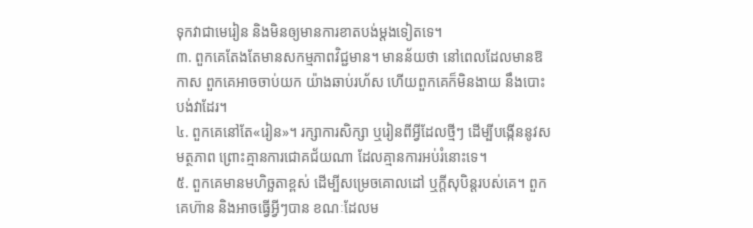ទុកវាជាមេរៀន និងមិនឲ្យមានការខាតបង់ម្តងទៀតទេ។
៣. ពួកគេតែងតែមានសកម្មភាពវិជ្ជមាន។ មានន័យថា នៅពេលដែលមានឱកាស ពួកគេអាចចាប់យក យ៉ាងឆាប់រហ័ស ហើយពួកគេក៏មិនងាយ នឹងបោះបង់វាដែរ។
៤. ពួកគេនៅតែ«រៀន»។ រក្សាការសិក្សា ឬរៀនពីអ្វីដែលថ្មីៗ ដើម្បីបង្កើននូវសមត្ថភាព ព្រោះគ្មានការជោគជ័យណា ដែលគ្មានការអប់រំនោះទេ។
៥. ពួកគេមានមហិច្ឆតាខ្ពស់ ដើម្បីសម្រេចគោលដៅ ឬក្តីសុបិន្តរបស់គេ។ ពួកគេហ៊ាន និងអាចធ្វើអ្វីៗបាន ខណៈដែលម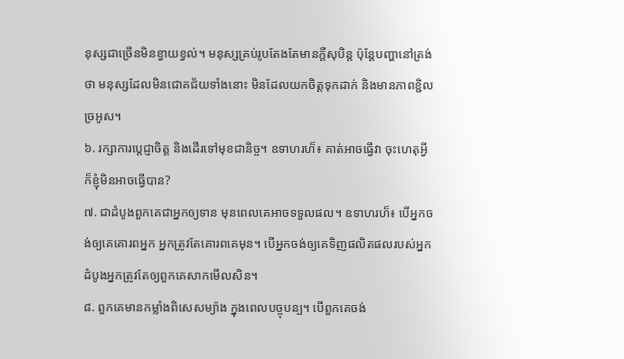នុស្សជាច្រើនមិនខ្វាយខ្វល់។ មនុស្សគ្រប់រូបតែងតែមានក្តីសុបិន្ត ប៉ុន្តែបញ្ហានៅត្រង់ថា មនុស្សដែលមិនជោគជ័យទាំងនោះ មិនដែលយកចិត្តទុកដាក់ និងមានភាពខ្ជិលច្រអូស។
៦. រក្សាការប្តេជ្ញាចិត្ត និងដើរទៅមុខជានិច្ច។ ឧទាហរហ៏៖ គាត់អាចធ្វើវា ចុះហេតុអ្វី ក៏ខ្ញុំមិនអាចធ្វើបាន?
៧. ជាដំបូងពួកគេជាអ្នកឲ្យទាន មុនពេលគេអាចទទួលផល។ ឧទាហរហ៏៖ បើអ្នកចង់ឲ្យគេគោរពអ្នក អ្នកត្រូវតែគោរពគេមុន។ បើអ្នកចង់ឲ្យគេទិញផលិតផលរបស់អ្នក ដំបូងអ្នកត្រូវតែឲ្យពួកគេសាកមើលសិន។
៨. ពួកគេមានកម្លាំងពិសេសម្យ៉ាង ក្នុងពេលបច្ចុបន្ប។ បើពួកគេចង់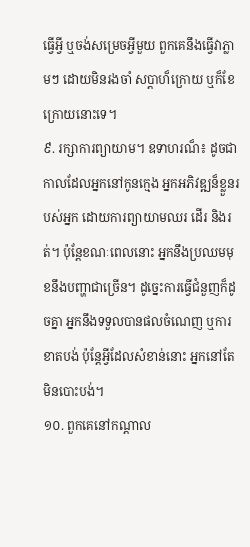ធ្វើអ្វី ឬចង់សម្រេចអ្វីមួយ ពួកគេនឹងធ្វើវាភ្លាមៗ ដោយមិនរងចាំ សប្តាហ៏ក្រោយ ឬក៏ខែក្រោយនោះទេ។
៩. រក្សាការព្យាយាម។ ឧទាហរណ៏៖ ដូចជា កាលដែលអ្នកនៅកូនក្មេង អ្នកអភិវឌ្ឍន៏ខ្លួនរបស់អ្នក ដោយការព្យាយាមឈរ ដើរ និងរត់។ ប៉ុន្តែខណៈពេលនោះ អ្នកនឹងប្រឈមមុខនឹងបញ្ហាជាច្រើន។ ដូច្នេះការធ្វើជំនួញក៏ដូចគ្នា អ្នកនឹងទទួលបានផលចំណេញ ឬការខាតបង់ ប៉ុន្តែអ្វីដែលសំខាន់នោះ អ្នកនៅតែមិនបោះបង់។
១០. ពួកគេនៅកណ្តាល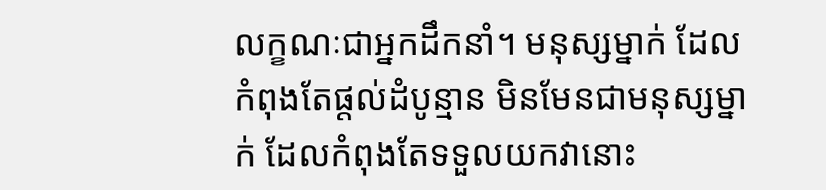លក្ខណៈជាអ្នកដឹកនាំ។ មនុស្សម្នាក់ ដែលកំពុងតែផ្តល់ដំបូន្មាន មិនមែនជាមនុស្សម្នាក់ ដែលកំពុងតែទទួលយកវានោះ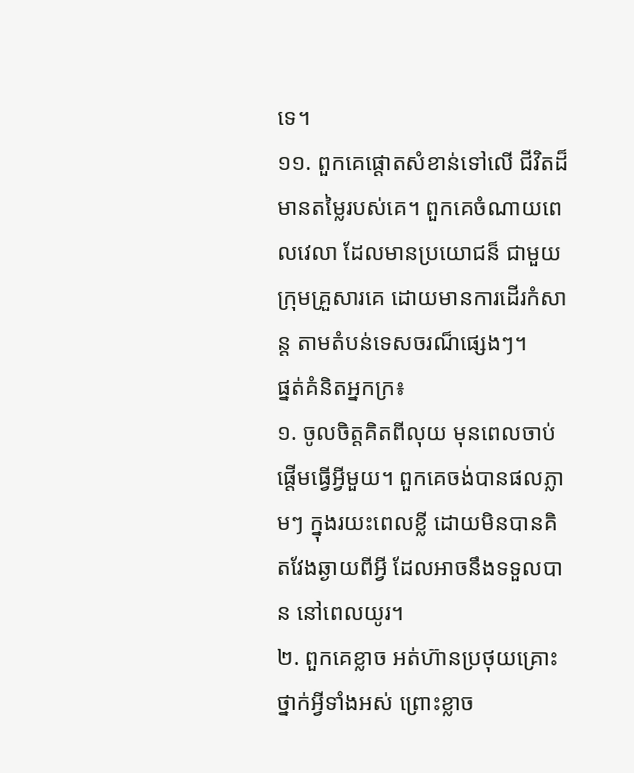ទេ។
១១. ពួកគេផ្តោតសំខាន់ទៅលើ ជីវិតដ៏មានតម្លៃរបស់គេ។ ពួកគេចំណាយពេលវេលា ដែលមានប្រយោជន៏ ជាមួយក្រុមគ្រួសារគេ ដោយមានការដើរកំសាន្ត តាមតំបន់ទេសចរណ៏ផ្សេងៗ។
ផ្នត់គំនិតអ្នកក្រ៖
១. ចូលចិត្តគិតពីលុយ មុនពេលចាប់ផ្តើមធ្វើអ្វីមួយ។ ពួកគេចង់បានផលភ្លាមៗ ក្នុងរយះពេលខ្លី ដោយមិនបានគិតវែងឆ្ងាយពីអ្វី ដែលអាចនឹងទទួលបាន នៅពេលយូរ។
២. ពួកគេខ្លាច អត់ហ៊ានប្រថុយគ្រោះថ្នាក់អ្វីទាំងអស់ ព្រោះខ្លាច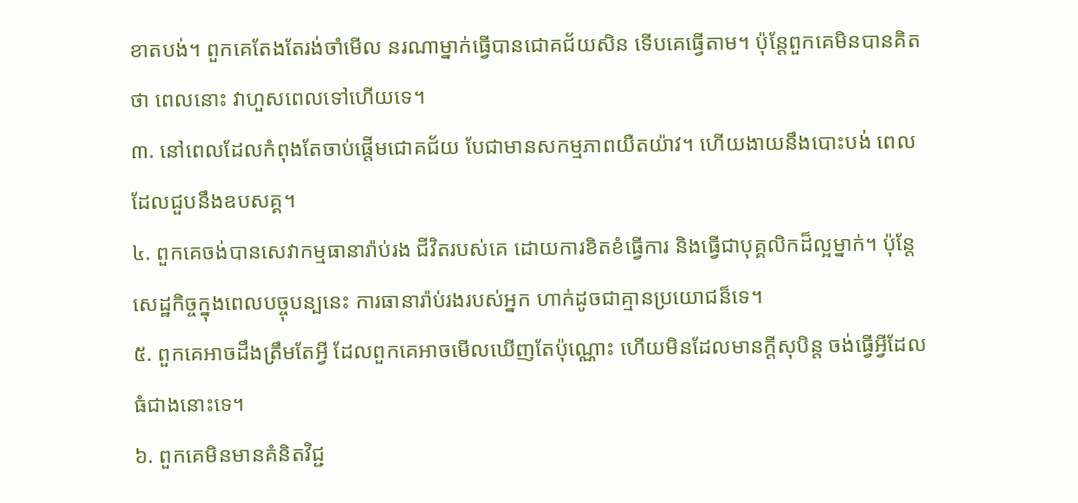ខាតបង់។ ពួកគេតែងតែរង់ចាំមើល នរណាម្នាក់ធ្វើបានជោគជ័យសិន ទើបគេធ្វើតាម។ ប៉ុន្តែពួកគេមិនបានគិតថា ពេលនោះ វាហួសពេលទៅហើយទេ។
៣. នៅពេលដែលកំពុងតែចាប់ផ្តើមជោគជ័យ បែជាមានសកម្មភាពយឺតយ៉ាវ។ ហើយងាយនឹងបោះបង់ ពេលដែលជួបនឹងឧបសគ្គ។
៤. ពួកគេចង់បានសេវាកម្មធានារ៉ាប់រង ជីវិតរបស់គេ ដោយការខិតខំធ្វើការ និងធ្វើជាបុគ្គលិកដ៏ល្អម្នាក់។ ប៉ុន្តែសេដ្ឋកិច្ចក្នុងពេលបច្ចុបន្បនេះ ការធានារ៉ាប់រងរបស់អ្នក ហាក់ដូចជាគ្មានប្រយោជន៏ទេ។
៥. ពួកគេអាចដឹងត្រឹមតែអ្វី ដែលពួកគេអាចមើលឃើញតែប៉ុណ្ណោះ ហើយមិនដែលមានក្តីសុបិន្ត ចង់ធ្វើអ្វីដែលធំជាងនោះទេ។
៦. ពួកគេមិនមានគំនិតវិជ្ជ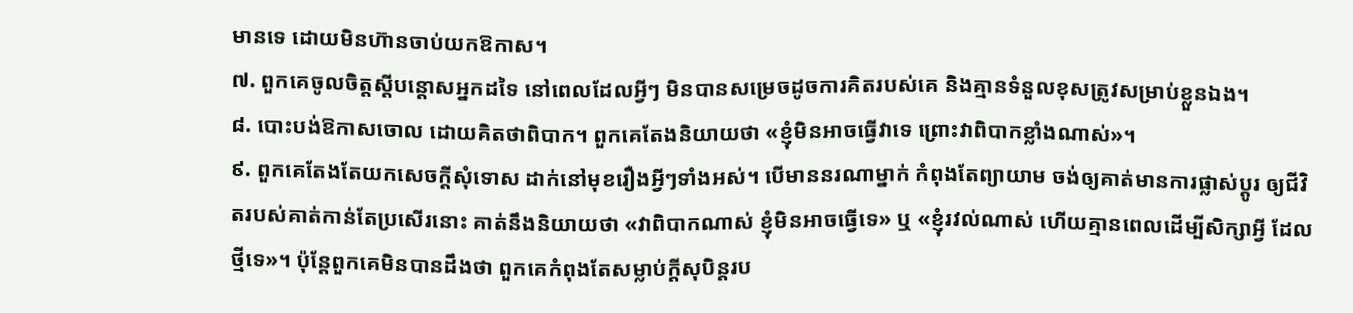មានទេ ដោយមិនហ៊ានចាប់យកឱកាស។
៧. ពួកគេចូលចិត្តស្តីបន្តោសអ្នកដទៃ នៅពេលដែលអ្វីៗ មិនបានសម្រេចដូចការគិតរបស់គេ និងគ្មានទំនួលខុសត្រូវសម្រាប់ខ្លួនឯង។
៨. បោះបង់ឱកាសចោល ដោយគិតថាពិបាក។ ពួកគេតែងនិយាយថា «ខ្ញុំមិនអាចធ្វើវាទេ ព្រោះវាពិបាកខ្លាំងណាស់»។
៩. ពួកគេតែងតែយកសេចក្តីសុំទោស ដាក់នៅមុខរឿងអ្វីៗទាំងអស់។ បើមាននរណាម្នាក់ កំពុងតែព្យាយាម ចង់ឲ្យគាត់មានការផ្លាស់ប្តូរ ឲ្យជីវិតរបស់គាត់កាន់តែប្រសើរនោះ គាត់នឹងនិយាយថា «វាពិបាកណាស់ ខ្ញុំមិនអាចធ្វើទេ» ឬ «ខ្ញុំរវល់ណាស់ ហើយគ្មានពេលដើម្បីសិក្សាអ្វី ដែលថ្មីទេ»។ ប៉ុន្តែពួកគេមិនបានដឹងថា ពួកគេកំពុងតែសម្លាប់ក្តីសុបិន្តរប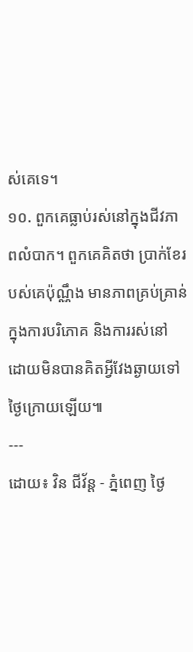ស់គេទេ។
១០. ពួកគេធ្លាប់រស់នៅក្នុងជីវភាពលំបាក។ ពួកគេគិតថា ប្រាក់ខែរបស់គេប៉ុណ្ណឹង មានភាពគ្រប់គ្រាន់ ក្នុងការបរិភោគ និងការរស់នៅ ដោយមិនបានគិតអ្វីវែងឆ្ងាយទៅថ្ងៃក្រោយឡើយ៕
---
ដោយ៖ វិន ជីវ័ន្ត - ភ្នំពេញ ថ្ងៃ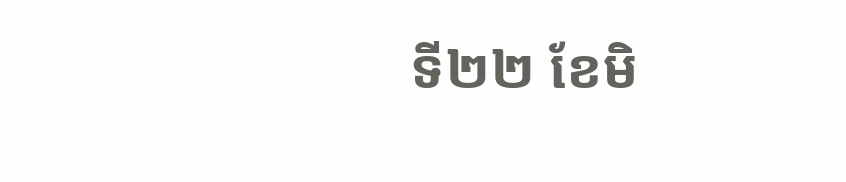ទី២២ ខែមិ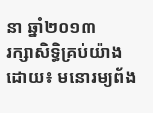នា ឆ្នាំ២០១៣
រក្សាសិទ្ធិគ្រប់យ៉ាងដោយ៖ មនោរម្យព័ង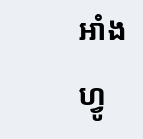អាំងហ្វូ